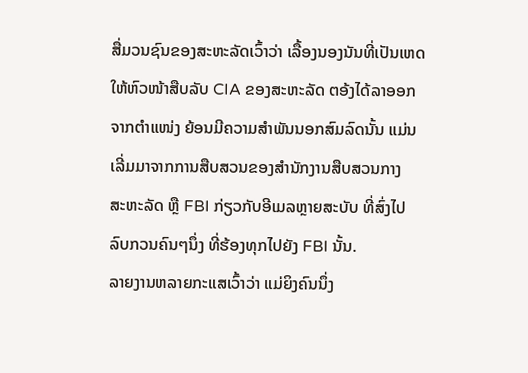ສື່ມວນຊົນຂອງສະຫະລັດເວົ້າວ່າ ເລື້ອງນອງນັນທີ່ເປັນເຫດ
ໃຫ້ຫົວໜ້າສືບລັບ CIA ຂອງສະຫະລັດ ຕອ້ງໄດ້ລາອອກ
ຈາກຕໍາແໜ່ງ ຍ້ອນມີຄວາມສໍາພັນນອກສົມລົດນັ້ນ ແມ່ນ
ເລີ່ມມາຈາກການສືບສວນຂອງສໍານັກງານສືບສວນກາງ
ສະຫະລັດ ຫຼື FBI ກ່ຽວກັບອີເມລຫຼາຍສະບັບ ທີ່ສົ່ງໄປ
ລົບກວນຄົນໆນຶ່ງ ທີ່ຮ້ອງທຸກໄປຍັງ FBI ນັ້ນ.
ລາຍງານຫລາຍກະແສເວົ້າວ່າ ແມ່ຍິງຄົນນຶ່ງ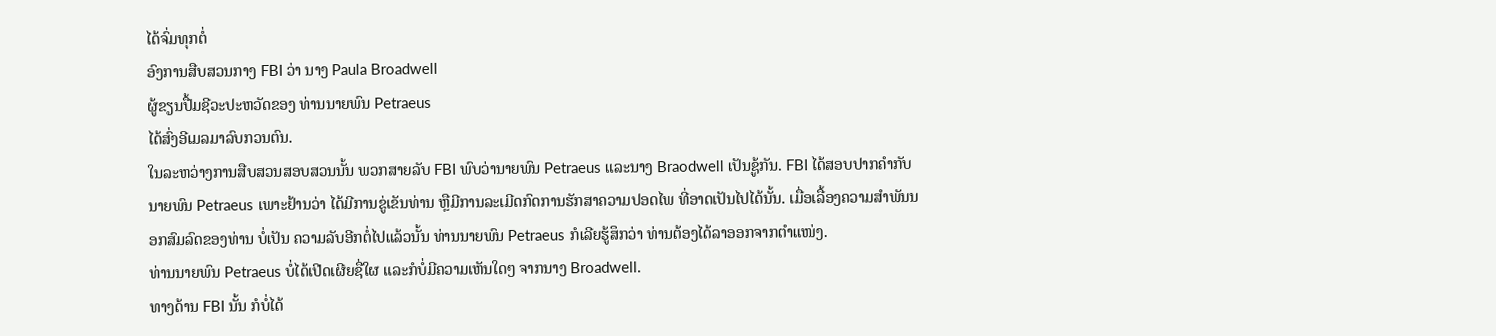ໄດ້ຈົ່ມທຸກຕໍ່
ອົງການສືບສວນກາງ FBI ວ່າ ນາງ Paula Broadwell
ຜູ້ຂຽນປື້ມຊີວະປະຫວັດຂອງ ທ່ານນາຍພົນ Petraeus
ໄດ້ສົ່ງອີເມລມາລົບກວນຕົນ.
ໃນລະຫວ່າງການສືບສວນສອບສວນນັ້ນ ພວກສາຍລັບ FBI ພົບວ່ານາຍພົນ Petraeus ແລະນາງ Braodwell ເປັນຊູ້ກັນ. FBI ໄດ້ສອບປາກຄໍາກັບນາຍພົນ Petraeus ເພາະຢ້ານວ່າ ໄດ້ມີການຂູ່ເຂັນທ່ານ ຫຼືມີການລະເມີດກົດການຮັກສາຄວາມປອດໄພ ທີ່ອາດເປັນໄປໄດ້ນັ້ນ. ເມື່ອເລື້ອງຄວາມສໍາພັນນອກສົມລົດຂອງທ່ານ ບໍ່ເປັນ ຄວາມລັບອີກຕໍ່ໄປແລ້ວນັ້ນ ທ່ານນາຍພົນ Petraeus ກໍເລີຍຮູ້ສຶກວ່າ ທ່ານຕ້ອງໄດ້ລາອອກຈາກຕໍາແໜ່ງ.
ທ່ານນາຍພົນ Petraeus ບໍ່ໄດ້ເປີດເຜີຍຊື່ໃຜ ແລະກໍບໍ່ມີຄວາມເຫັນໃດໆ ຈາກນາງ Broadwell.
ທາງດ້ານ FBI ນັ້ນ ກໍບໍ່ໄດ້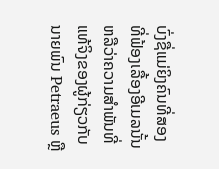ບົ່ງຊື່ແມ່ຍິງຄົນທີ່ສອງທີ່ຟ້ອງເລື້ອງອີເມລນັ້ນ ຫລືວ່າຄວາມສໍາພັນທີ່ແທ້ຈິງຂອງຜູ້ກ່ຽວກັບນາຍພົນ Petraeus ຫຼື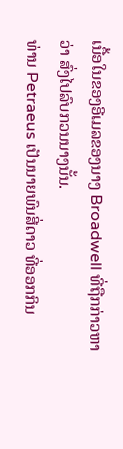ເນື້ອໃນຂອງອີເມລຂອງນາງ Broadwell ທີ່ຖືກກ່າວຫາວ່າ ສົ່ງໄປລົບກວນນາງນັ້ນ.
ທ່ານ Petraeus ເປັນນາຍພົນສີ່ດາວ ທີ່ອອກກິນ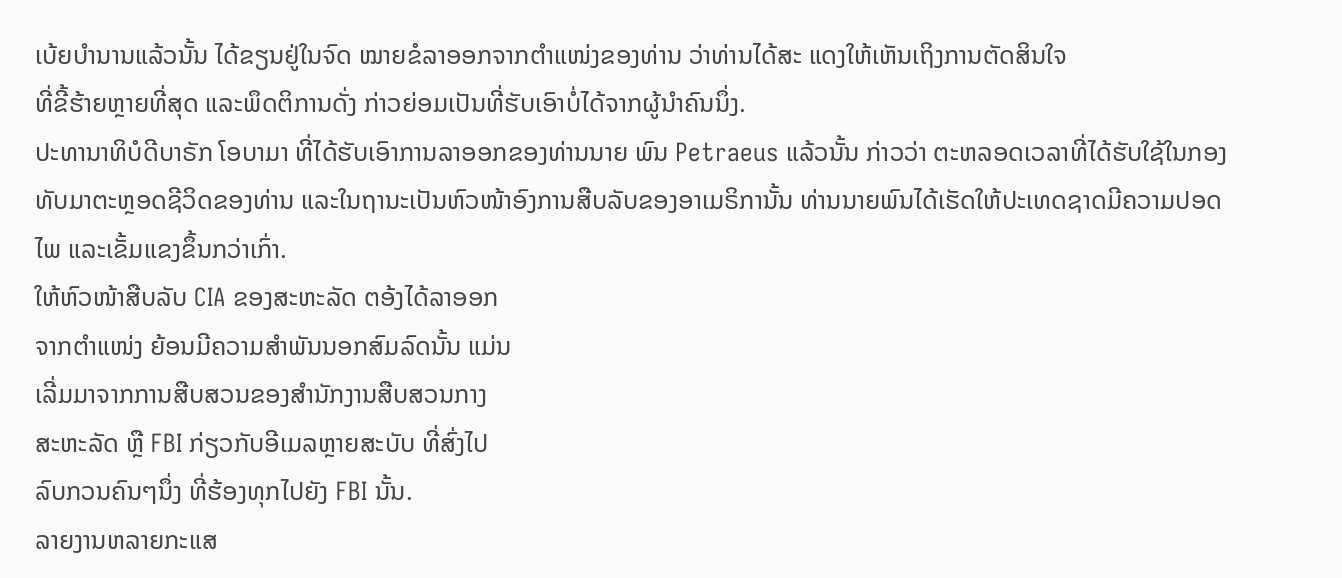ເບ້ຍບໍານານແລ້ວນັ້ນ ໄດ້ຂຽນຢູ່ໃນຈົດ ໝາຍຂໍລາອອກຈາກຕໍາແໜ່ງຂອງທ່ານ ວ່າທ່ານໄດ້ສະ ແດງໃຫ້ເຫັນເຖິງການຕັດສິນໃຈ
ທີ່ຂີ້ຮ້າຍຫຼາຍທີ່ສຸດ ແລະພຶດຕິການດັ່ງ ກ່າວຍ່ອມເປັນທີ່ຮັບເອົາບໍ່ໄດ້ຈາກຜູ້ນໍາຄົນນຶ່ງ.
ປະທານາທິບໍດີບາຣັກ ໂອບາມາ ທີ່ໄດ້ຮັບເອົາການລາອອກຂອງທ່ານນາຍ ພົນ Petraeus ແລ້ວນັ້ນ ກ່າວວ່າ ຕະຫລອດເວລາທີ່ໄດ້ຮັບໃຊ້ໃນກອງທັບມາຕະຫຼອດຊີວິດຂອງທ່ານ ແລະໃນຖານະເປັນຫົວໜ້າອົງການສືບລັບຂອງອາເມຣິການັ້ນ ທ່ານນາຍພົນໄດ້ເຮັດໃຫ້ປະເທດຊາດມີຄວາມປອດໄພ ແລະເຂັ້ມແຂງຂຶ້ນກວ່າເກົ່າ.
ໃຫ້ຫົວໜ້າສືບລັບ CIA ຂອງສະຫະລັດ ຕອ້ງໄດ້ລາອອກ
ຈາກຕໍາແໜ່ງ ຍ້ອນມີຄວາມສໍາພັນນອກສົມລົດນັ້ນ ແມ່ນ
ເລີ່ມມາຈາກການສືບສວນຂອງສໍານັກງານສືບສວນກາງ
ສະຫະລັດ ຫຼື FBI ກ່ຽວກັບອີເມລຫຼາຍສະບັບ ທີ່ສົ່ງໄປ
ລົບກວນຄົນໆນຶ່ງ ທີ່ຮ້ອງທຸກໄປຍັງ FBI ນັ້ນ.
ລາຍງານຫລາຍກະແສ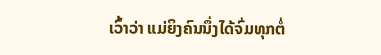ເວົ້າວ່າ ແມ່ຍິງຄົນນຶ່ງໄດ້ຈົ່ມທຸກຕໍ່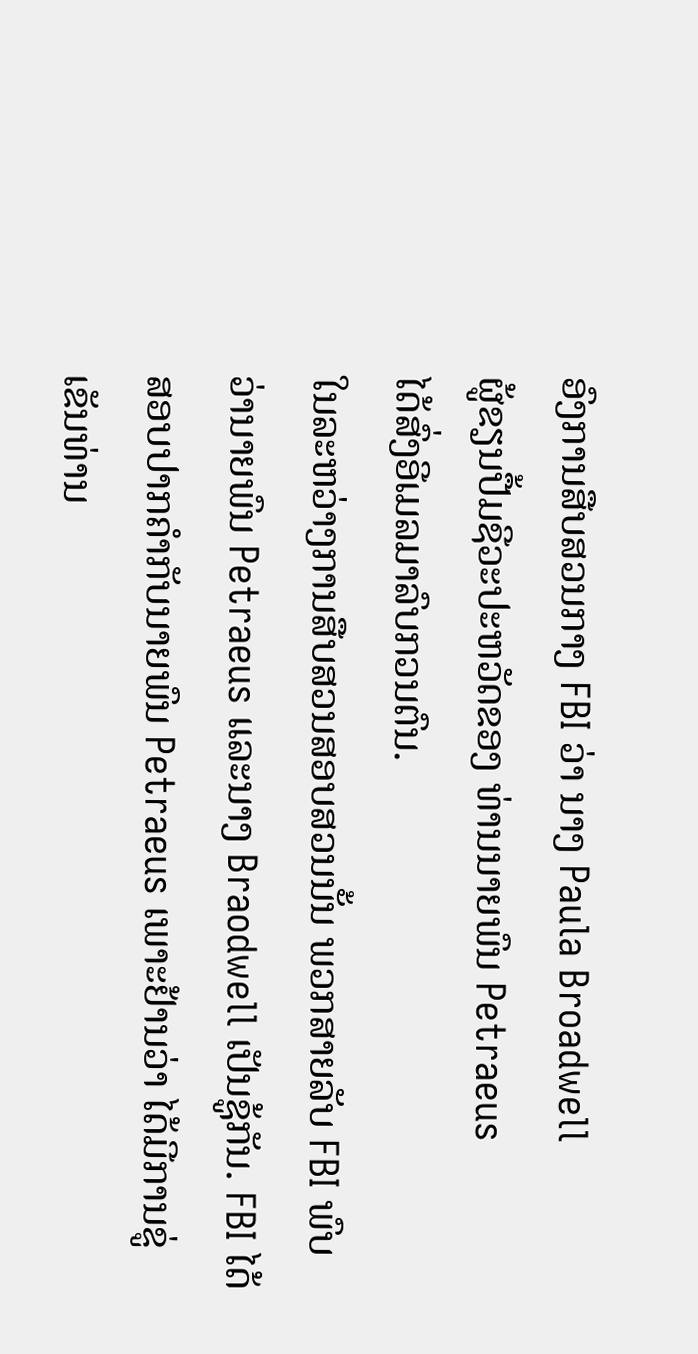ອົງການສືບສວນກາງ FBI ວ່າ ນາງ Paula Broadwell
ຜູ້ຂຽນປື້ມຊີວະປະຫວັດຂອງ ທ່ານນາຍພົນ Petraeus
ໄດ້ສົ່ງອີເມລມາລົບກວນຕົນ.
ໃນລະຫວ່າງການສືບສວນສອບສວນນັ້ນ ພວກສາຍລັບ FBI ພົບວ່ານາຍພົນ Petraeus ແລະນາງ Braodwell ເປັນຊູ້ກັນ. FBI ໄດ້ສອບປາກຄໍາກັບນາຍພົນ Petraeus ເພາະຢ້ານວ່າ ໄດ້ມີການຂູ່ເຂັນທ່ານ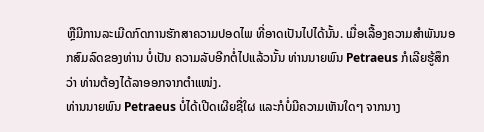ຫຼືມີການລະເມີດກົດການຮັກສາຄວາມປອດໄພ ທີ່ອາດເປັນໄປໄດ້ນັ້ນ. ເມື່ອເລື້ອງຄວາມສໍາພັນນອກສົມລົດຂອງທ່ານ ບໍ່ເປັນ ຄວາມລັບອີກຕໍ່ໄປແລ້ວນັ້ນ ທ່ານນາຍພົນ Petraeus ກໍເລີຍຮູ້ສຶກວ່າ ທ່ານຕ້ອງໄດ້ລາອອກຈາກຕໍາແໜ່ງ.
ທ່ານນາຍພົນ Petraeus ບໍ່ໄດ້ເປີດເຜີຍຊື່ໃຜ ແລະກໍບໍ່ມີຄວາມເຫັນໃດໆ ຈາກນາງ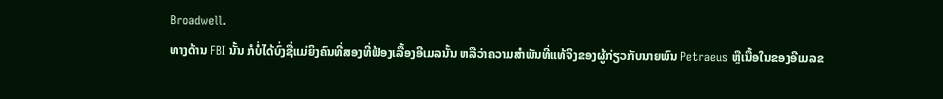Broadwell.
ທາງດ້ານ FBI ນັ້ນ ກໍບໍ່ໄດ້ບົ່ງຊື່ແມ່ຍິງຄົນທີ່ສອງທີ່ຟ້ອງເລື້ອງອີເມລນັ້ນ ຫລືວ່າຄວາມສໍາພັນທີ່ແທ້ຈິງຂອງຜູ້ກ່ຽວກັບນາຍພົນ Petraeus ຫຼືເນື້ອໃນຂອງອີເມລຂ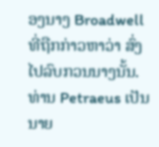ອງນາງ Broadwell ທີ່ຖືກກ່າວຫາວ່າ ສົ່ງໄປລົບກວນນາງນັ້ນ.
ທ່ານ Petraeus ເປັນນາຍ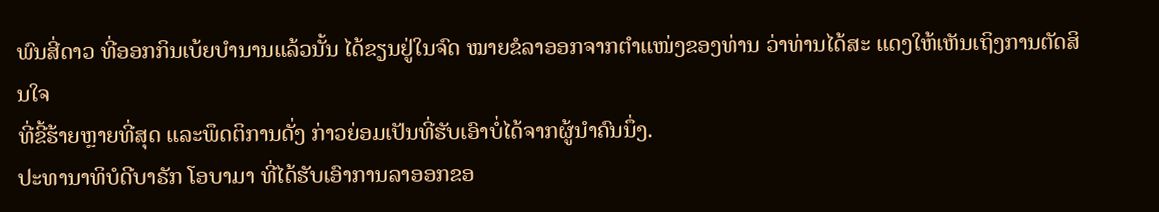ພົນສີ່ດາວ ທີ່ອອກກິນເບ້ຍບໍານານແລ້ວນັ້ນ ໄດ້ຂຽນຢູ່ໃນຈົດ ໝາຍຂໍລາອອກຈາກຕໍາແໜ່ງຂອງທ່ານ ວ່າທ່ານໄດ້ສະ ແດງໃຫ້ເຫັນເຖິງການຕັດສິນໃຈ
ທີ່ຂີ້ຮ້າຍຫຼາຍທີ່ສຸດ ແລະພຶດຕິການດັ່ງ ກ່າວຍ່ອມເປັນທີ່ຮັບເອົາບໍ່ໄດ້ຈາກຜູ້ນໍາຄົນນຶ່ງ.
ປະທານາທິບໍດີບາຣັກ ໂອບາມາ ທີ່ໄດ້ຮັບເອົາການລາອອກຂອ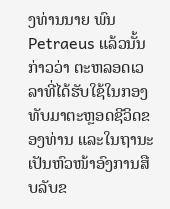ງທ່ານນາຍ ພົນ Petraeus ແລ້ວນັ້ນ ກ່າວວ່າ ຕະຫລອດເວລາທີ່ໄດ້ຮັບໃຊ້ໃນກອງທັບມາຕະຫຼອດຊີວິດຂອງທ່ານ ແລະໃນຖານະເປັນຫົວໜ້າອົງການສືບລັບຂ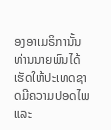ອງອາເມຣິການັ້ນ ທ່ານນາຍພົນໄດ້ເຮັດໃຫ້ປະເທດຊາດມີຄວາມປອດໄພ ແລະ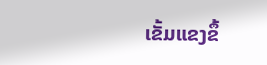ເຂັ້ມແຂງຂຶ້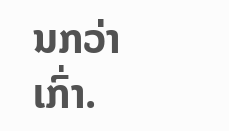ນກວ່າເກົ່າ.